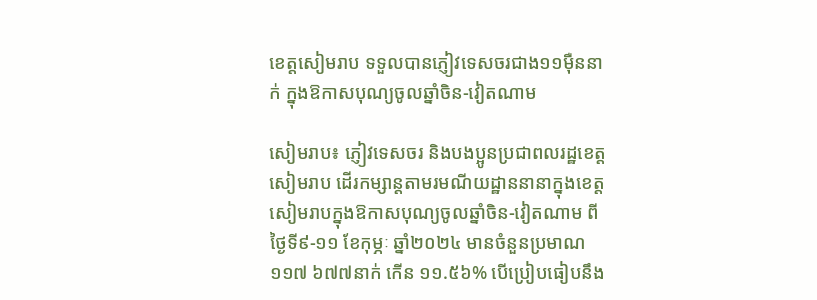ខេត្តសៀមរាប ទទួលបានភ្ញៀវទេសចរជាង១១ម៉ឺននាក់ ក្នុងឱកាសបុណ្យចូលឆ្នាំចិន-វៀតណាម

សៀមរាប៖ ភ្ញៀវទេសចរ និងបងប្អូនប្រជាពលរដ្ឋខេត្តសៀមរាប ដើរកម្សាន្តតាមរមណីយដ្ឋាននានាក្នុងខេត្តសៀមរាបក្នុងឱកាសបុណ្យចូលឆ្នាំចិន-វៀតណាម ពីថ្ងៃទី៩-១១ ខែកុម្ភៈ ឆ្នាំ២០២៤ មានចំនួនប្រមាណ ១១៧ ៦៧៧នាក់ កើន ១១.៥៦% បើប្រៀបធៀបនឹង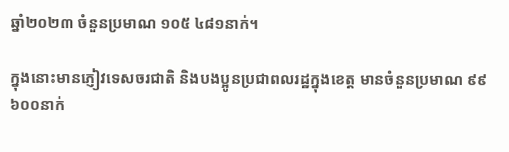ឆ្នាំ២០២៣ ចំនួនប្រមាណ ១០៥ ៤៨១នាក់។

ក្នុងនោះមានភ្ញៀវទេសចរជាតិ និងបងប្អូនប្រជាពលរដ្ឋក្នុងខេត្ត មានចំនួនប្រមាណ ៩៩ ៦០០នាក់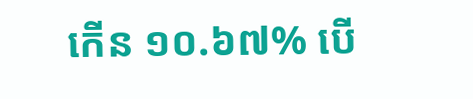កើន ១០.៦៧% បើ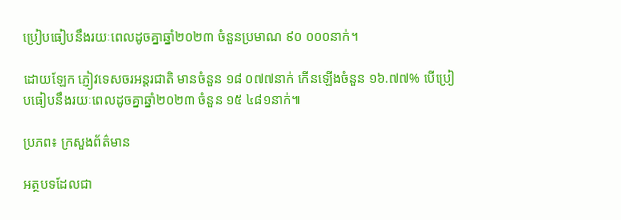ប្រៀបធៀបនឹងរយៈពេលដូចគ្នាឆ្នាំ២០២៣ ចំនួនប្រមាណ ៩០ ០០០នាក់។

ដោយឡែក ភ្ញៀវទេសចរអន្តរជាតិ មានចំនួន ១៨ ០៧៧នាក់ កើនឡើងចំនួន ១៦.៧៧% បើប្រៀបធៀបនឹងរយៈពេលដូចគ្នាឆ្នាំ២០២៣ ចំនួន ១៥ ៤៨១នាក់៕

ប្រភព៖ ក្រសួងព័ត៌មាន

អត្ថបទដែលជា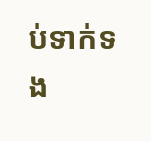ប់ទាក់ទង